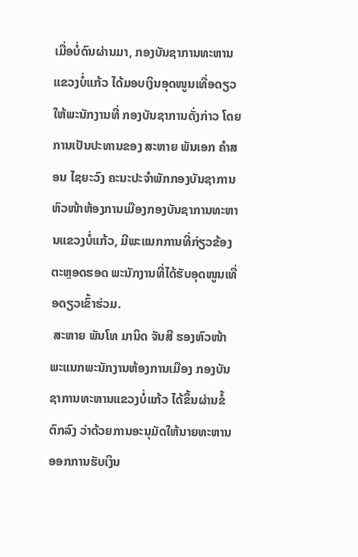ເມື່ອບໍ່ດົນຜ່ານມາ, ກອງບັນຊາການທະຫານແຂວງບໍ່ແກ້ວ ໄດ້ມອບເງິນອຸດໜູນເທື່ອດຽວໃຫ້ພະນັກງານທີ່ ກອງບັນຊາການດັ່ງກ່າວ ໂດຍການເປັນປະທານຂອງ ສະຫາຍ ພັນເອກ ຄຳສອນ ໄຊຍະວົງ ຄະນະປະຈຳພັກກອງບັນຊາການ ຫົວໜ້າຫ້ອງການເມືອງກອງບັນຊາການທະຫານແຂວງບໍ່ແກ້ວ, ມີພະແນກການທີ່ກ່ຽວຂ້ອງ ຕະຫຼອດຮອດ ພະນັກງານທີ່ໄດ້ຮັບອຸດໜູນເທື່ອດຽວເຂົ້າຮ່ວມ.
 ສະຫາຍ ພັນໂທ ມານິດ ຈັນສີ ຮອງຫົວໜ້າພະແນກພະນັກງານຫ້ອງການເມືອງ ກອງບັນຊາການທະຫານແຂວງບໍ່ແກ້ວ ໄດ້ຂຶ້ນຜ່ານຂໍ້ຕົກລົງ ວ່າດ້ວຍການອະນຸມັດໃຫ້ນາຍທະຫານອອກການຮັບເງິນ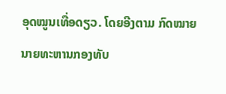ອຸດໝູນເທື່ອດຽວ. ໂດຍອີງຕາມ ກົດໝາຍນາຍທະຫານກອງທັບ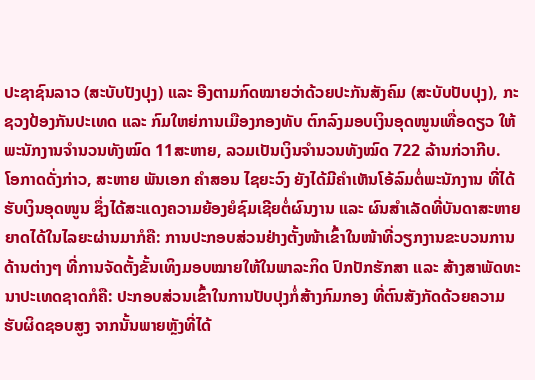ປະຊາຊົນລາວ (ສະບັບປັງປຸງ) ແລະ ອີງຕາມກົດໝາຍວ່າດ້ວຍປະກັນສັງຄົມ (ສະບັບປັບປຸງ), ກະຊວງປ້ອງກັນປະເທດ ແລະ ກົມໃຫຍ່ການເມືອງກອງທັບ ຕົກລົງມອບເງິນອຸດໜູນເທື່ອດຽວ ໃຫ້ພະນັກງານຈຳນວນທັງໝົດ 11ສະຫາຍ, ລວມເປັນເງິນຈຳນວນທັງໝົດ 722 ລ້ານກ່ວາກີບ.
ໂອກາດດັ່ງກ່າວ, ສະຫາຍ ພັນເອກ ຄຳສອນ ໄຊຍະວົງ ຍັງໄດ້ມີຄຳເຫັນໂອ້ລົມຕໍ່ພະນັກງານ ທີ່ໄດ້ຮັບເງິນອຸດໜູນ ຊຶ່ງໄດ້ສະແດງຄວາມຍ້ອງຍໍຊົມເຊີຍຕໍ່ຜົນງານ ແລະ ຜົນສຳເລັດທີ່ບັນດາສະຫາຍຍາດໄດ້ໃນໄລຍະຜ່ານມາກໍຄື: ການປະກອບສ່ວນຢ່າງຕັ້ງໜ້າເຂົ້າໃນໜ້າທີ່ວຽກງານຂະບວນການດ້ານຕ່າງໆ ທີ່ການຈັດຕັ້ງຂັ້ນເທິງມອບໝາຍໃຫ້ໃນພາລະກິດ ປົກປັກຮັກສາ ແລະ ສ້າງສາພັດທະນາປະເທດຊາດກໍຄື: ປະກອບສ່ວນເຂົ້າໃນການປັບປຸງກໍ່ສ້າງກົມກອງ ທີ່ຕົນສັງກັດດ້ວຍຄວາມຮັບຜິດຊອບສູງ ຈາກນັ້ນພາຍຫຼັງທີ່ໄດ້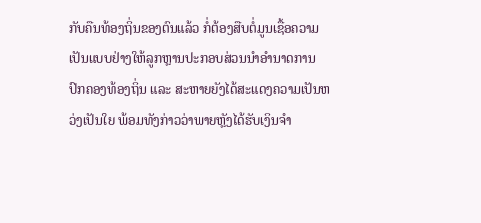ກັບຄືນທ້ອງຖິ່ນຂອງຕົນແລ້ວ ກໍ່ຕ້ອງສືບຕໍ່ມູນເຊື້ອຄວາມເປັນແບບຢ່າງໃຫ້ລູກຫຼານປະກອບສ່ວນນຳອຳນາດການປົກຄອງທ້ອງຖິ່ນ ແລະ ສະຫາຍຍັງໄດ້ສະແດງຄວາມເປັນຫວ່ງເປັນໃຍ ພ້ອມທັງກ່າວວ່າພາຍຫຼັງໄດ້ຮັບເງິນຈຳ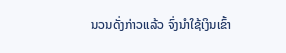ນວນດັ່ງກ່າວແລ້ວ ຈົ່ງນຳໃຊ້ເງິນເຂົ້າ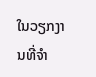ໃນວຽກງານທີ່ຈຳ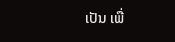ເປັນ ເພື່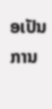ອເປັນການ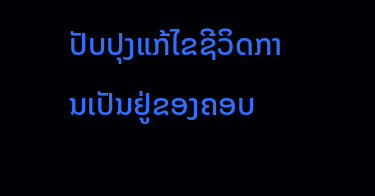ປັບປຸງແກ້ໄຂຊີວິດການເປັນຢູ່ຂອງຄອບ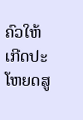ຄົວໃຫ້ເກີດປະໂຫຍດສູ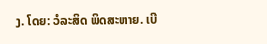ງ. ໂດຍ: ວໍລະສິດ ພິດສະຫາຍ. ເບີ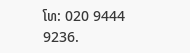ໂທ: 020 9444 9236.